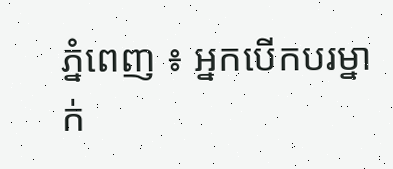ភ្នំពេញ ៖ អ្នកបើកបរម្នាក់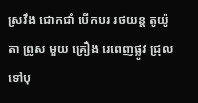ស្រវឹង ជោកជាំ បេីកបរ រថយន្ត តូយ៉ូតា ព្រូស មួយ គ្រឿង រេពេញផ្លូវ ជ្រុលទៅបុ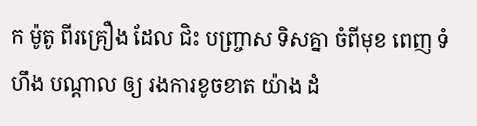ក ម៉ូតូ ពីរគ្រឿង ដែល ជិះ បញ្រ្ចាស ទិសគ្នា ចំពីមុខ ពេញ ទំហឹង បណ្ដាល ឲ្យ រងការខូចខាត យ៉ាង ដំ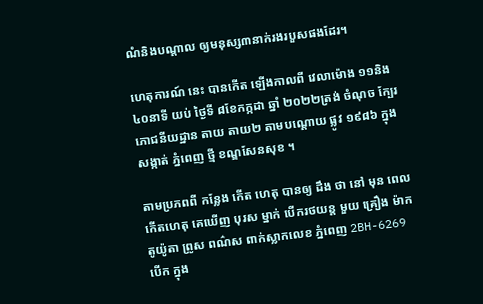ណំនិងបណ្តាល ឲ្យមនុស្ស៣នាក់រងរបួសផងដែរ។

ហេតុការណ៍ នេះ បានកេីត ឡើងកាលពី វេលាម៉ោង ១១និង៤០នាទី យប់ ថ្ងៃទី ៨ខែកក្កដា ឆ្នាំ ២០២២ត្រង់ ចំណុច ក្បែរ ភោជនីយដ្ឋាន តាយ តាយ២ តាមបណ្ដោយ ផ្លូវ ១៩៨៦ ក្នុងសង្កាត់ ភ្នំពេញ ថ្មី ខណ្ឌសែនសុខ ។

តាមប្រភពពី កន្លែង កើត ហេតុ បានឲ្យ ដឹង ថា នៅ មុន ពេល កេីតហេតុ គេឃេីញ បុរស ម្នាក់ បេីករថយន្ត មួយ គ្រឿង ម៉ាក តូយ៉ូតា ព្រូស ពណ៌ស ពាក់ស្លាកលេខ ភ្នំពេញ 2BH-6269 បេីក ក្នុង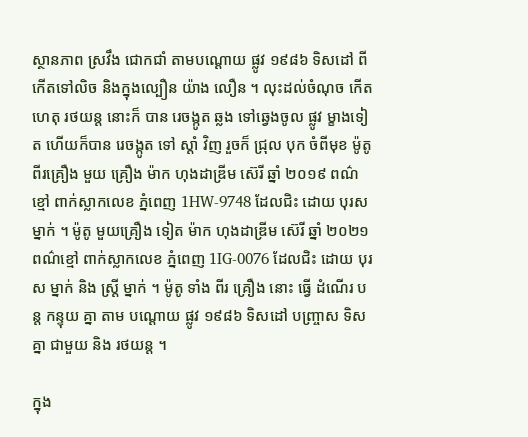ស្ថានភាព ស្រវឹង ជោកជាំ តាមបណ្ដោយ ផ្លូវ ១៩៨៦ ទិសដៅ ពី កេីតទៅលិច និងក្នុងល្បឿន យ៉ាង លឿន ។ លុះដល់ចំណុច កេីតហេតុ រថយន្ត នោះក៏ បាន រេចង្កូត ឆ្លង ទៅឆ្វេងចូល ផ្លូវ ម្ខាងទៀត ហេីយក៏បាន រេចង្កូត ទៅ ស្តាំ វិញ រួចក៏ ជ្រុល បុក ចំពីមុខ ម៉ូតូ ពីរគ្រឿង មួយ គ្រឿង ម៉ាក ហុងដាឌ្រីម ស៊េរី ឆ្នាំ ២០១៩ ពណ៌ខ្មៅ ពាក់ស្លាកលេខ ភ្នំពេញ 1HW-9748 ដែលជិះ ដោយ បុរស ម្នាក់ ។ ម៉ូតូ មួយគ្រឿង ទៀត ម៉ាក ហុងដាឌ្រីម ស៊េរី ឆ្នាំ ២០២១ ពណ៌ខ្មៅ ពាក់ស្លាកលេខ ភ្នំពេញ 1IG-0076 ដែលជិះ ដោយ បុរស ម្នាក់ និង ស្ត្រី ម្នាក់ ។ ម៉ូតូ ទាំង ពីរ គ្រឿង នោះ ធ្វើ ដំណើរ បន្ត កន្ទុយ គ្នា តាម បណ្ដោយ ផ្លូវ ១៩៨៦ ទិសដៅ បញ្រ្ចាស ទិសគ្នា ជាមួយ និង រថយន្ត ។

ក្នុង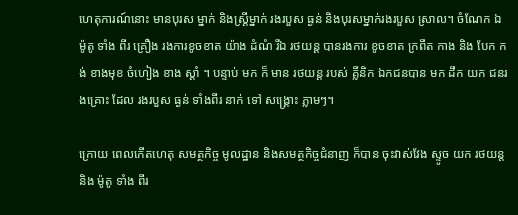ហេតុការណ៍នោះ មានបុរស ម្នាក់ និងស្ត្រីម្នាក់ រងរបួស ធ្ងន់ និងបុរសម្នាក់រងរបួស ស្រាល។ ចំណែក ឯ ម៉ូតូ ទាំង ពីរ គ្រឿង រងការខូចខាត យ៉ាង ដំណំ រីឯ រថយន្ត បានរងការ ខូចខាត ក្រពឹត កាង និង បែក កង់ ខាងមុខ ចំហៀង ខាង ស្ដាំ ។ បន្ទាប់ មក ក៏ មាន រថយន្ត របស់ គ្លីនិក ឯកជនបាន មក ដឹក យក ជនរងគ្រោះ ដែល រងរបួស ធ្ងន់ ទាំងពីរ នាក់ ទៅ សង្គ្រោះ ភ្លាមៗ។

ក្រោយ ពេលកេីតហេតុ សមត្ថកិច្ច មូលដ្ឋាន និងសមត្ថកិច្ចជំនាញ ក៏បាន ចុះវាស់វែង ស្ទូច យក រថយន្ត និង ម៉ូតូ ទាំង ពីរ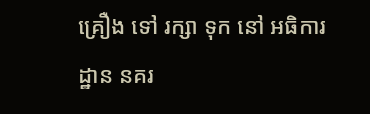គ្រឿង ទៅ រក្សា ទុក នៅ អធិការដ្ឋាន នគរ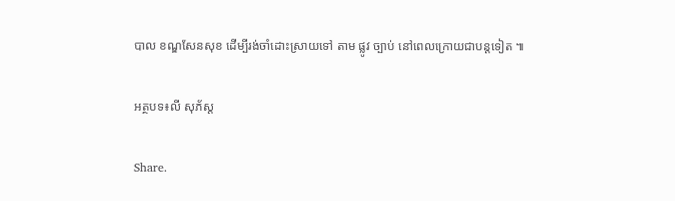បាល ខណ្ឌសែនសុខ ដេីម្បីរង់ចាំដោះស្រាយទៅ តាម ផ្លូវ ច្បាប់ នៅពេលក្រោយជាបន្តទៀត ៕

អត្ថបទ៖លី សុភ័ស្ត

Share.